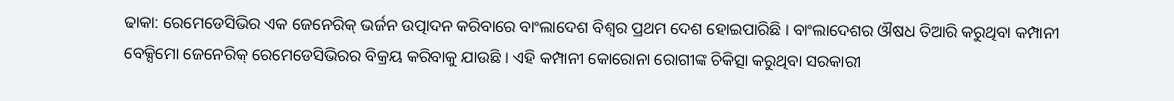ଢାକା: ରେମେଡେସିଭିର ଏକ ଜେନେରିକ୍ ଭର୍ଜନ ଉତ୍ପାଦନ କରିବାରେ ବାଂଲାଦେଶ ବିଶ୍ୱର ପ୍ରଥମ ଦେଶ ହୋଇପାରିଛି । ବାଂଲାଦେଶର ଔଷଧ ତିଆରି କରୁଥିବା କମ୍ପାନୀ ବେକ୍ସିମୋ ଜେନେରିକ୍ ରେମେଡେସିଭିରର ବିକ୍ରୟ କରିବାକୁ ଯାଉଛି । ଏହି କମ୍ପାନୀ କୋରୋନା ରୋଗୀଙ୍କ ଚିକିତ୍ସା କରୁଥିବା ସରକାରୀ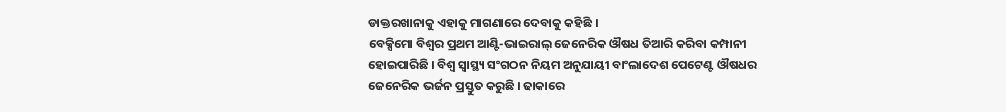ଡାକ୍ତରଖାନାକୁ ଏହାକୁ ମାଗଣାରେ ଦେବାକୁ କହିଛି ।
ବେକ୍ସିମୋ ବିଶ୍ୱର ପ୍ରଥମ ଆଣ୍ଟି-ଭାଇରାଲ୍ ଜେନେରିକ ଔଷଧ ତିଆରି କରିବା କମ୍ପାନୀ ହୋଇପାରିଛି । ବିଶ୍ବ ସ୍ବାସ୍ଥ୍ୟ ସଂଗଠନ ନିୟମ ଅନୁଯାୟୀ ବାଂଲାଦେଶ ପେଟେଣ୍ଟ ଔଷଧର ଜେନେରିକ ଭର୍ଜନ ପ୍ରସ୍ତୁତ କରୁଛି । ଢାକାରେ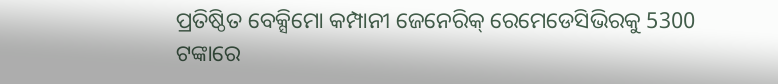ପ୍ରତିଷ୍ଠିତ ବେକ୍ସିମୋ କମ୍ପାନୀ ଜେନେରିକ୍ ରେମେଡେସିଭିରକୁ 5300 ଟଙ୍କାରେ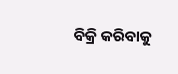ବିକ୍ରି କରିବାକୁ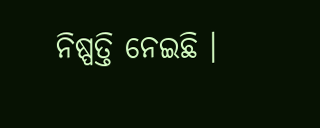ନିଷ୍ପତ୍ତି ନେଇଛି ।